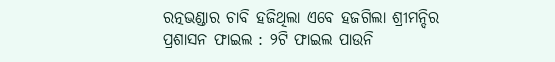ରତ୍ନଭଣ୍ଡାର ଚାବି ହଜିଥିଲା ଏବେ ହଜଗିଲା ଶ୍ରୀମନ୍ଦିର ପ୍ରଶାସନ ଫାଇଲ : ୨ଟି ଫାଇଲ ପାଉନି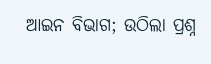ଆଇନ ବିଭାଗ; ଉଠିଲା ପ୍ରଶ୍ନ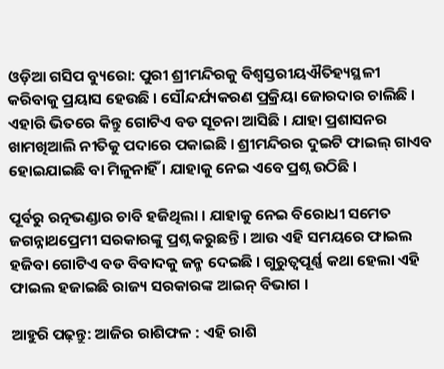ଓଡ଼ିଆ ଗସିପ ବ୍ୟୁରୋ: ପୁରୀ ଶ୍ରୀମନ୍ଦିରକୁ ବିଶ୍ୱସ୍ତରୀୟଐତିହ୍ୟସ୍ଥଳୀ କରିବାକୁ ପ୍ରୟାସ ହେଉଛି । ସୌନ୍ଦର୍ଯ୍ୟକରଣ ପ୍ରକ୍ରିୟା ଜୋରଦାର ଚାଲିଛି । ଏହାରି ଭିତରେ କିନ୍ତୁ ଗୋଟିଏ ବଡ ସୂଚନା ଆସିଛି । ଯାହା ପ୍ରଶାସନର ଖାମଖିଆଲି ନୀତିକୁ ପଦାରେ ପକାଇଛି । ଶ୍ରୀମନ୍ଦିରର ଦୁଇଟି ଫାଇଲ୍ ଗାଏବ ହୋଇଯାଇଛି ବା ମିଳୁନାହିଁ । ଯାହାକୁ ନେଇ ଏବେ ପ୍ରଶ୍ନ ଉଠିଛି ।

ପୂର୍ବରୁ ରତ୍ନଭଣ୍ଡାର ଚାବି ହଜିଥିଲା । ଯାହାକୁ ନେଇ ବିରୋଧୀ ସମେତ ଜଗନ୍ନାଥପ୍ରେମୀ ସରକାରଙ୍କୁ ପ୍ରଶ୍ନ କରୁଛନ୍ତି । ଆଉ ଏହି ସମୟରେ ଫାଇଲ ହଜିବା ଗୋଟିଏ ବଡ ବିବାଦକୁ ଜନ୍ମ ଦେଇଛି । ଗୁରୁତ୍ୱପୂର୍ଣ୍ଣ କଥା ହେଲା ଏହି ଫାଇଲ ହଜାଇଛି ରାଜ୍ୟ ସରକାରଙ୍କ ଆଇନ୍ ବିଭାଗ ।

ଆହୁରି ପଢ଼ନ୍ତୁ: ଆଜିର ରାଶିଫଳ : ଏହି ରାଶି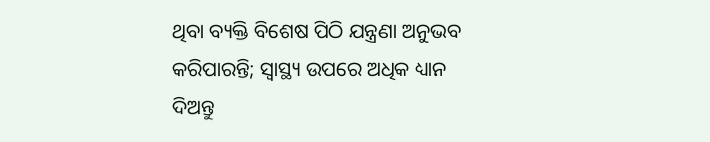ଥିବା ବ୍ୟକ୍ତି ବିଶେଷ ପିଠି ଯନ୍ତ୍ରଣା ଅନୁଭବ କରିପାରନ୍ତି; ସ୍ବାସ୍ଥ୍ୟ ଉପରେ ଅଧିକ ଧ୍ୟାନ ଦିଅନ୍ତୁ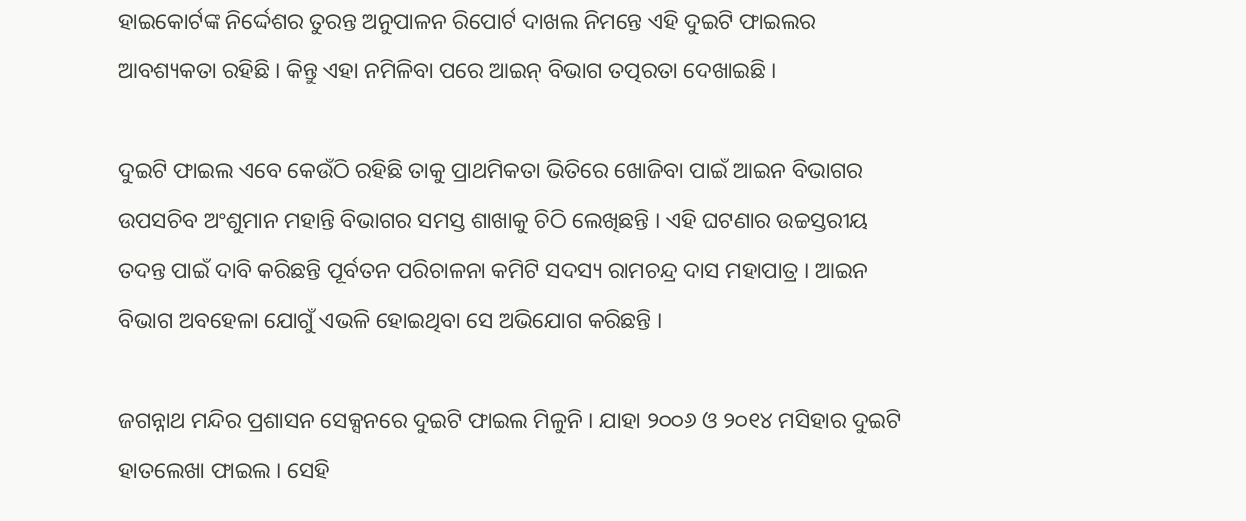ହାଇକୋର୍ଟଙ୍କ ନିର୍ଦ୍ଦେଶର ତୁରନ୍ତ ଅନୁପାଳନ ରିପୋର୍ଟ ଦାଖଲ ନିମନ୍ତେ ଏହି ଦୁଇଟି ଫାଇଲର ଆବଶ୍ୟକତା ରହିଛି । କିନ୍ତୁ ଏହା ନମିଳିବା ପରେ ଆଇନ୍ ବିଭାଗ ତତ୍ପରତା ଦେଖାଇଛି ।

ଦୁଇଟି ଫାଇଲ ଏବେ କେଉଁଠି ରହିଛି ତାକୁ ପ୍ରାଥମିକତା ଭିତିରେ ଖୋଜିବା ପାଇଁ ଆଇନ ବିଭାଗର ଉପସଚିବ ଅଂଶୁମାନ ମହାନ୍ତି ବିଭାଗର ସମସ୍ତ ଶାଖାକୁ ଚିଠି ଲେଖିଛନ୍ତି । ଏହି ଘଟଣାର ଉଚ୍ଚସ୍ତରୀୟ ତଦନ୍ତ ପାଇଁ ଦାବି କରିଛନ୍ତି ପୂର୍ବତନ ପରିଚାଳନା କମିଟି ସଦସ୍ୟ ରାମଚନ୍ଦ୍ର ଦାସ ମହାପାତ୍ର । ଆଇନ ବିଭାଗ ଅବହେଳା ଯୋଗୁଁ ଏଭଳି ହୋଇଥିବା ସେ ଅଭିଯୋଗ କରିଛନ୍ତି ।

ଜଗନ୍ନାଥ ମନ୍ଦିର ପ୍ରଶାସନ ସେକ୍ସନରେ ଦୁଇଟି ଫାଇଲ ମିଳୁନି । ଯାହା ୨୦୦୬ ଓ ୨୦୧୪ ମସିହାର ଦୁଇଟି ହାତଲେଖା ଫାଇଲ । ସେହି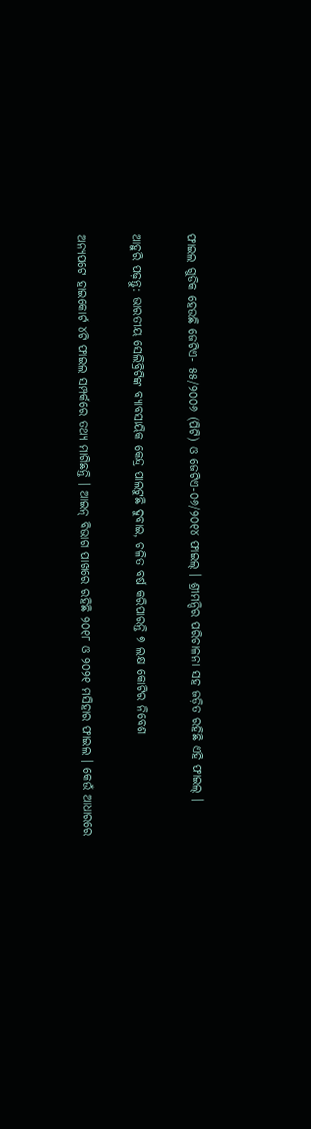ଫାଇଲ ଗୁଡିକ ହେଉଛି ଜେଟିଏ- ୫୫/୨୦୦୬ (ପିଟି) ଓ ଜେଟିଏ-୦୬/୨୦୧୪ ଫାଇଲ୍ । ଶ୍ରୀମନ୍ଦିର ପରିଚାଳନା ସହ ଜଡ଼ିତ ରହିଛି ଏହି ଫାଇଲ୍ ।

ଆହୁରି ପଢ଼ନ୍ତୁ: ଭାରତୀୟ ସେଲିବ୍ରିଟିଙ୍କ ବ୍ୟାବସାୟିକ କେନ୍ଦ୍ର ପାଲଟୁଛି ଦୁବାଇ, ଚଳିତ ବର୍ଷ କରିପାରନ୍ତି ୭ ଲକ୍ଷ କୋଟିର ନିବେଶ

ଅନ୍ୟପଟେ ହାଇକୋର୍ଟ ୪ଟି ଫାଇଲ ସମ୍ପର୍କରେ ତଥ୍ୟ ମାଗିଛନ୍ତି । ଆଇନ୍ ବିଭାଗ ପାଖରେ ରହିଛି ୨୦୧୮ ଓ ୨୦୨୧ ମସିହାର ଫାଇଲ । କେଉଁ ଆଧାରରେ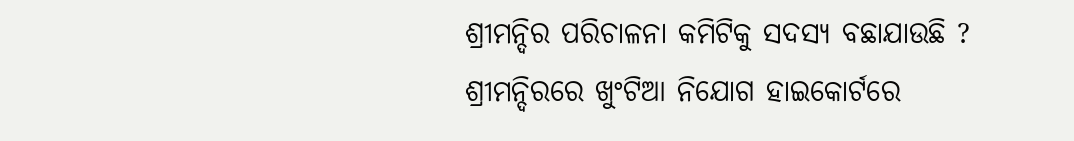ଶ୍ରୀମନ୍ଦିର ପରିଚାଳନା କମିଟିକୁ ସଦସ୍ୟ ବଛାଯାଉଛି ? ଶ୍ରୀମନ୍ଦିରରେ ଖୁଂଟିଆ ନିଯୋଗ ହାଇକୋର୍ଟରେ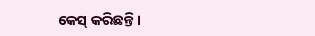କେସ୍ କରିଛନ୍ତି ।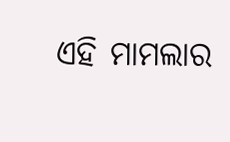ଏହି ମାମଲାର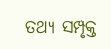ତଥ୍ୟ ସମ୍ପୃକ୍ତ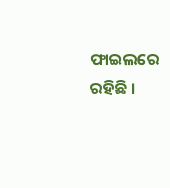ଫାଇଲରେ ରହିଛି ।